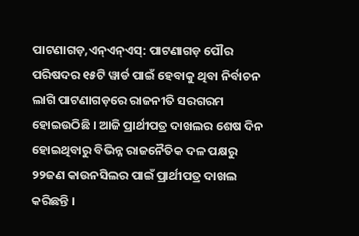ପାଟଣାଗଡ଼,ଏନ୍ଏନ୍ଏସ୍: ପାଟଣାଗଡ଼ ପୌର ପରିଷଦର ୧୫ଟି ୱାର୍ଡ ପାଇଁ ହେବାକୁ ଥିବା ନିର୍ବାଚନ ଲାଗି ପାଟଣାଗଡ଼ରେ ରାଜନୀତି ସରଗରମ ହୋଇଉଠିଛି । ଆଜି ପ୍ରାର୍ଥୀପତ୍ର ଦାଖଲର ଶେଷ ଦିନ ହୋଇଥିବାରୁ ବିଭିନ୍ନ ରାଜନୈତିକ ଦଳ ପକ୍ଷରୁ ୨୨ଜଣ କାଉନସିଲର ପାଇଁ ପ୍ରାର୍ଥୀପତ୍ର ଦାଖଲ କରିଛନ୍ତି ।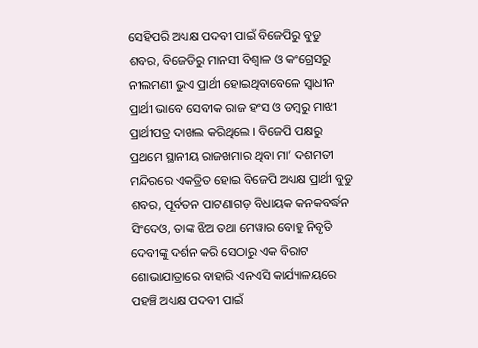ସେହିପରି ଅଧ୍ୟକ୍ଷ ପଦବୀ ପାଇଁ ବିଜେପିରୁ ବୁଡୁ ଶବର, ବିଜେଡିରୁ ମାନସୀ ବିଶ୍ୱାଳ ଓ କଂଗ୍ରେସରୁ ନୀଲମଣୀ ଭୁଏ ପ୍ରାର୍ଥୀ ହୋଇଥିବାବେଳେ ସ୍ୱାଧୀନ ପ୍ରାର୍ଥୀ ଭାବେ ସେବୀକ ରାଜ ହଂସ ଓ ଡମ୍ବରୁ ମାଝୀ ପ୍ରାର୍ଥୀପତ୍ର ଦାଖଲ କରିଥିଲେ । ବିଜେପି ପକ୍ଷରୁ ପ୍ରଥମେ ସ୍ଥାନୀୟ ରାଜଖମାର ଥିବା ମା’ ଦଶମତୀ ମନ୍ଦିରରେ ଏକତ୍ରିତ ହୋଇ ବିଜେପି ଅଧ୍ୟକ୍ଷ ପ୍ରାର୍ଥୀ ବୁଡୁ ଶବର, ପୂର୍ବତନ ପାଟଣାଗଡ଼ ବିଧାୟକ କନକବର୍ଦ୍ଧନ ସିଂଦେଓ, ତାଙ୍କ ଝିଅ ତଥା ମେୱାର ବୋହୁ ନିବୃତି ଦେବୀଙ୍କୁ ଦର୍ଶନ କରି ସେଠାରୁ ଏକ ବିରାଟ ଶୋଭାଯାତ୍ରାରେ ବାହାରି ଏନଏସି କାର୍ଯ୍ୟାଳୟରେ ପହଞ୍ଚି ଅଧ୍ୟକ୍ଷ ପଦବୀ ପାଇଁ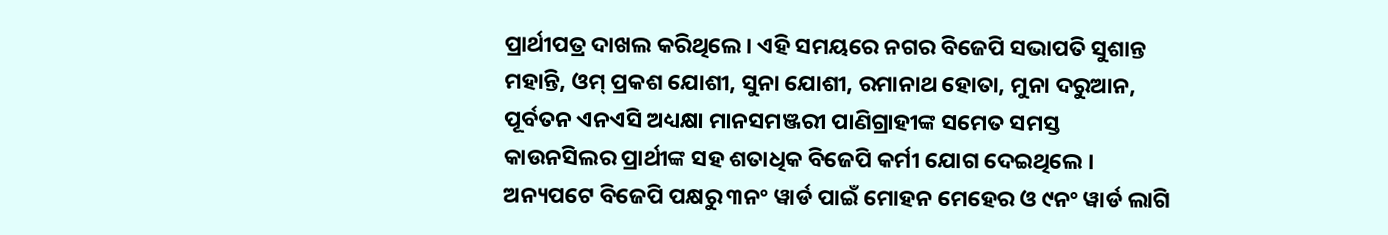ପ୍ରାର୍ଥୀପତ୍ର ଦାଖଲ କରିଥିଲେ । ଏହି ସମୟରେ ନଗର ବିଜେପି ସଭାପତି ସୁଶାନ୍ତ ମହାନ୍ତି, ଓମ୍ ପ୍ରକଶ ଯୋଶୀ, ସୁନା ଯୋଶୀ, ରମାନାଥ ହୋତା, ମୁନା ଦରୁଆନ, ପୂର୍ବତନ ଏନଏସି ଅଧ୍ୟକ୍ଷା ମାନସମଞ୍ଜରୀ ପାଣିଗ୍ରାହୀଙ୍କ ସମେତ ସମସ୍ତ କାଉନସିଲର ପ୍ରାର୍ଥୀଙ୍କ ସହ ଶତାଧିକ ବିଜେପି କର୍ମୀ ଯୋଗ ଦେଇଥିଲେ । ଅନ୍ୟପଟେ ବିଜେପି ପକ୍ଷରୁ ୩ନଂ ୱାର୍ଡ ପାଇଁ ମୋହନ ମେହେର ଓ ୯ନଂ ୱାର୍ଡ ଲାଗି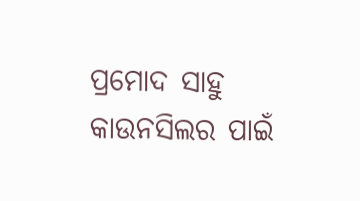ପ୍ରମୋଦ ସାହୁ କାଉନସିଲର ପାଇଁ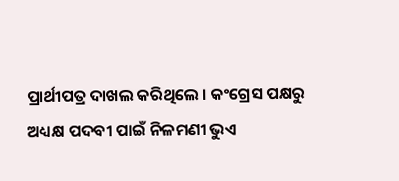ପ୍ରାର୍ଥୀପତ୍ର ଦାଖଲ କରିଥିଲେ । କଂଗ୍ରେସ ପକ୍ଷରୁ ଅଧ୍ୟକ୍ଷ ପଦବୀ ପାଇଁ ନିଳମଣୀ ଭୁଏ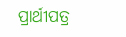ପ୍ରାର୍ଥୀପତ୍ର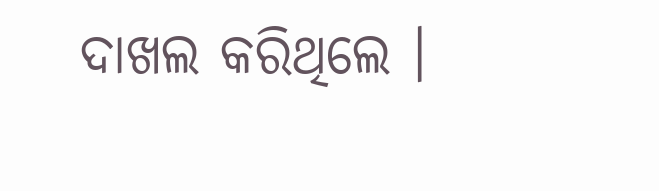ଦାଖଲ କରିଥିଲେ ।